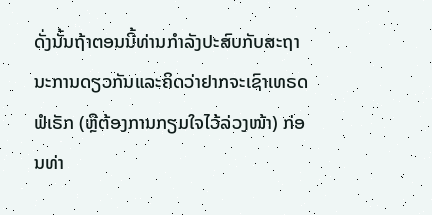ດັ່ງນັ້ນຖ້າຕອນນີ້ທ່ານກຳລັງປະສົບກັບສະຖານະການດຽວກັນແລະຄິດວ່າຢາກຈະເຊົາເທຣດຟໍເຣັກ (ຫຼືຕ້ອງການກຽມໃຈໄວ້ລ່ວງໜ້າ) ກ່ອນທ່າ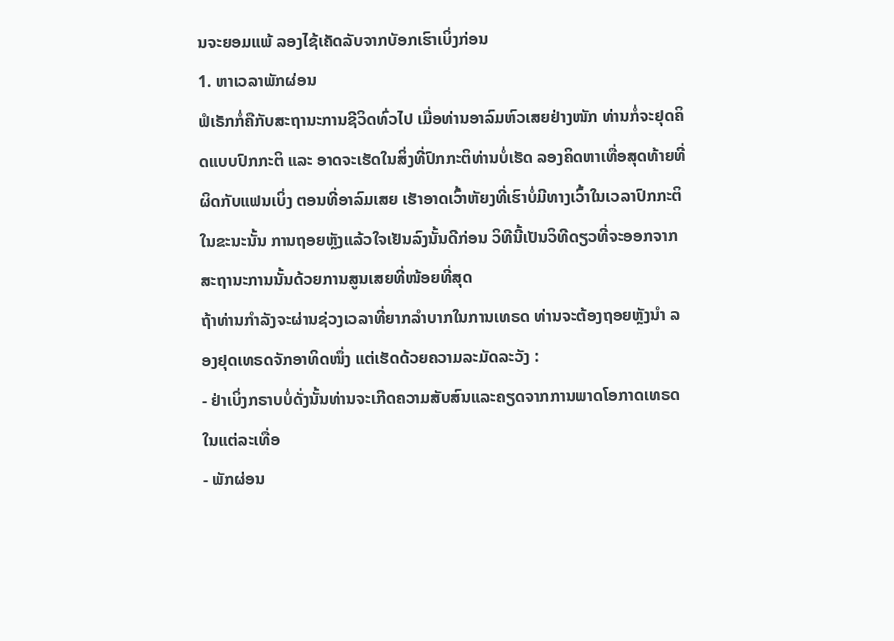ນຈະຍອມແພ້ ລອງໄຊ້ເຄັດລັບຈາກບັອກເຮົາເບິ່ງກ່ອນ
1. ຫາເວລາພັກຜ່ອນ
ຟໍເຣັກກໍ່ຄືກັບສະຖານະການຊີວິດທົ່ວໄປ ເມື່ອທ່ານອາລົມຫົວເສຍຢ່າງໜັກ ທ່ານກໍ່ຈະຢຸດຄິດແບບປົກກະຕິ ແລະ ອາດຈະເຮັດໃນສິ່ງທີ່ປົກກະຕິທ່ານບໍ່ເຮັດ ລອງຄິດຫາເທື່ອສຸດທ້າຍທີ່ຜິດກັບແຟນເບິ່ງ ຕອນທີ່ອາລົມເສຍ ເຮັາອາດເວົ້າຫັຍງທີ່ເຮົາບໍ່ມີທາງເວົ້າໃນເວລາປົກກະຕິ ໃນຂະນະນັ້ນ ການຖອຍຫຼັງແລ້ວໃຈເຢັນລົງນັ້ນດີກ່ອນ ວິທີນີ້ເປັນວິທີດຽວທີ່ຈະອອກຈາກສະຖານະການນັ້ນດ້ວຍການສູນເສຍທີ່ໜ້ອຍທີ່ສຸດ
ຖ້າທ່ານກຳລັງຈະຜ່ານຊ່ວງເວລາທີ່ຍາກລຳບາກໃນການເທຣດ ທ່ານຈະຕ້ອງຖອຍຫຼັງນຳ ລອງຢຸດເທຣດຈັກອາທິດໜຶ່ງ ແຕ່ເຮັດດ້ວຍຄວາມລະມັດລະວັງ :
- ຢ່າເບິ່ງກຣາບບໍ່ດັ່ງນັ້ນທ່ານຈະເກີດຄວາມສັບສົນແລະຄຽດຈາກການພາດໂອກາດເທຣດໃນແຕ່ລະເທື່ອ
- ພັກຜ່ອນ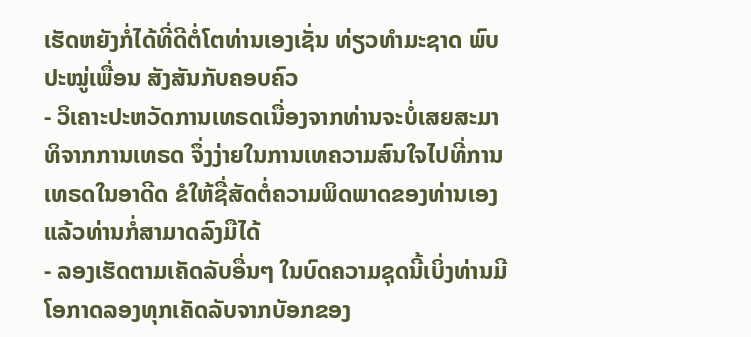ເຮັດຫຍັງກໍ່ໄດ້ທີ່ດີຕໍ່ໂຕທ່ານເອງເຊັ່ນ ທ່ຽວທຳມະຊາດ ພົບປະໝູ່ເພື່ອນ ສັງສັນກັບຄອບຄົວ
- ວິເຄາະປະຫວັດການເທຣດເນື່ອງຈາກທ່ານຈະບໍ່ເສຍສະມາທິຈາກການເທຣດ ຈຶ່ງງ່າຍໃນການເທຄວາມສົນໃຈໄປທີ່ການເທຣດໃນອາດີດ ຂໍໃຫ້ຊື່ສັດຕໍ່ຄວາມພິດພາດຂອງທ່ານເອງແລ້ວທ່ານກໍ່ສາມາດລົງມືໄດ້
- ລອງເຮັດຕາມເຄັດລັບອື່ນໆ ໃນບົດຄວາມຊຸດນີ້ເບິ່ງທ່ານມີໂອກາດລອງທຸກເຄັດລັບຈາກບັອກຂອງ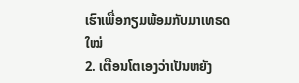ເຮົາເພື່ອກຽມພ້ອມກັບມາເທຣດໃໝ່
2. ເຕືອນໂຕເອງວ່າເປັນຫຍັງ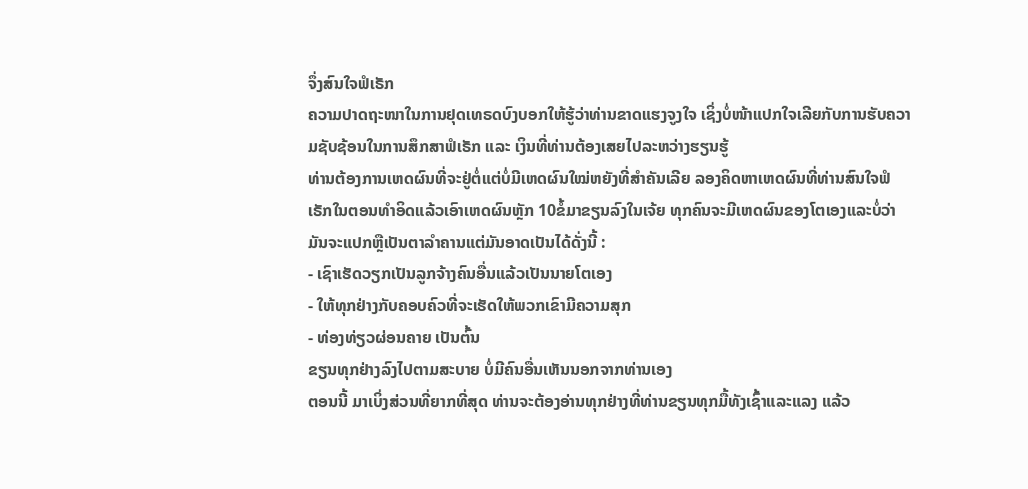ຈຶ່ງສົນໃຈຟໍເຣັກ
ຄວາມປາດຖະໜາໃນການຢຸດເທຣດບົງບອກໃຫ້ຮູ້ວ່າທ່ານຂາດແຮງຈູງໃຈ ເຊິ່ງບໍ່ໜ້າແປກໃຈເລີຍກັບການຮັບຄວາມຊັບຊ້ອນໃນການສຶກສາຟໍເຣັກ ແລະ ເງິນທີ່ທ່ານຕ້ອງເສຍໄປລະຫວ່າງຮຽນຮູ້
ທ່ານຕ້ອງການເຫດຜົນທີ່ຈະຢູ່ຕໍ່ແຕ່ບໍ່ມີເຫດຜົນໃໝ່ຫຍັງທີ່ສຳຄັນເລີຍ ລອງຄິດຫາເຫດຜົນທີ່ທ່ານສົນໃຈຟໍເຣັກໃນຕອນທຳອິດແລ້ວເອົາເຫດຜົນຫຼັກ 10ຂໍ້ມາຂຽນລົງໃນເຈ້ຍ ທຸກຄົນຈະມີເຫດຜົນຂອງໂຕເອງແລະບໍ່ວ່າມັນຈະແປກຫຼືເປັນຕາລຳຄານແຕ່ມັນອາດເປັນໄດ້ດັ່ງນີ້ :
- ເຊົາເຮັດວຽກເປັນລູກຈ້າງຄົນອື່ນແລ້ວເປັນນາຍໂຕເອງ
- ໃຫ້ທຸກຢ່າງກັບຄອບຄົວທີ່ຈະເຮັດໃຫ້ພວກເຂົາມີຄວາມສຸກ
- ທ່ອງທ່ຽວຜ່ອນຄາຍ ເປັນຕົ້ນ
ຂຽນທຸກຢ່າງລົງໄປຕາມສະບາຍ ບໍ່ມີຄົນອື່ນເຫັນນອກຈາກທ່ານເອງ
ຕອນນີ້ ມາເບິ່ງສ່ວນທີ່ຍາກທີ່ສຸດ ທ່ານຈະຕ້ອງອ່ານທຸກຢ່າງທີ່ທ່ານຂຽນທຸກມື້ທັງເຊົ້າແລະແລງ ແລ້ວ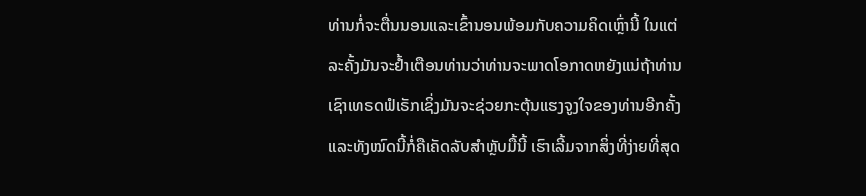ທ່ານກໍ່ຈະຕື່ນນອນແລະເຂົ້ານອນພ້ອມກັບຄວາມຄິດເຫຼົ່ານີ້ ໃນແຕ່ລະຄັ້ງມັນຈະຢ້ຳເຕືອນທ່ານວ່າທ່ານຈະພາດໂອກາດຫຍັງແນ່ຖ້າທ່ານເຊົາເທຣດຟໍເຣັກເຊິ່ງມັນຈະຊ່ວຍກະຕຸ້ນແຮງຈູງໃຈຂອງທ່ານອີກຄັ້ງ
ແລະທັງໝົດນີ້ກໍ່ຄືເຄັດລັບສຳຫຼັບມື້ນີ້ ເຮົາເລີ້ມຈາກສິ່ງທີ່ງ່າຍທີ່ສຸດ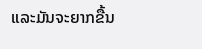ແລະມັນຈະຍາກຂື້ນ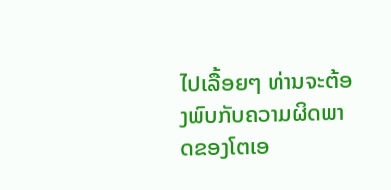ໄປເລື້ອຍໆ ທ່ານຈະຕ້ອງພົບກັບຄວາມຜິດພາດຂອງໂຕເອ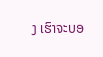ງ ເຮົາຈະບອ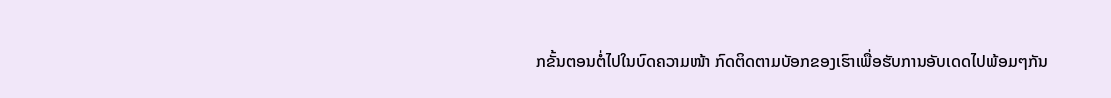ກຂັ້ນຕອນຕໍ່ໄປໃນບົດຄວາມໜ້າ ກົດຕິດຕາມບັອກຂອງເຮົາເພື່ອຮັບການອັບເດດໄປພ້ອມໆກັນ